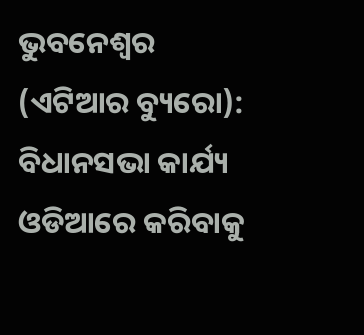ଭୁବନେଶ୍ୱର (ଏଟିଆର ବ୍ୟୁରୋ): ବିଧାନସଭା କାର୍ଯ୍ୟ ଓଡିଆରେ କରିବାକୁ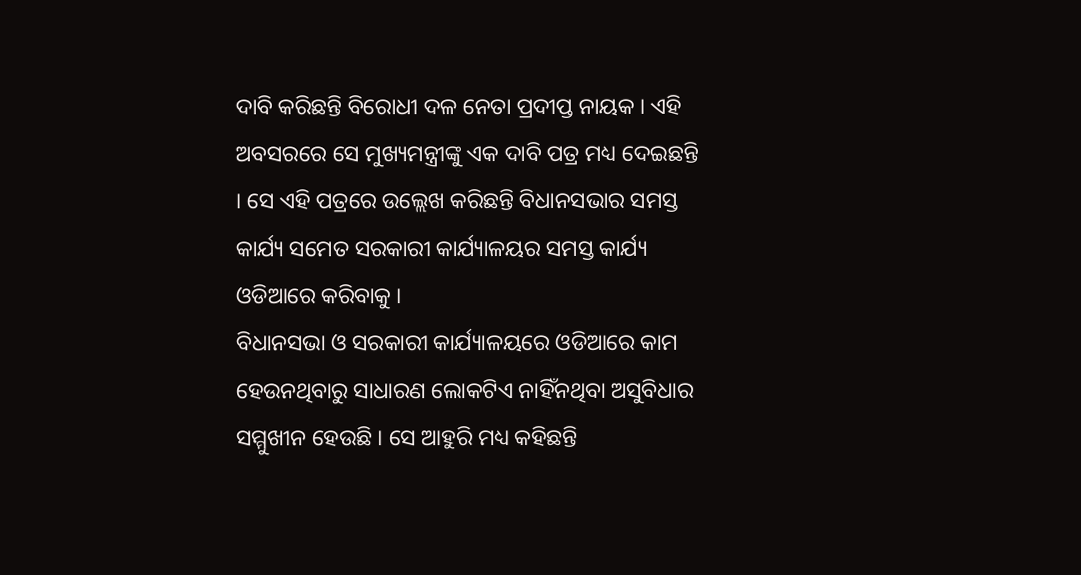ଦାବି କରିଛନ୍ତି ବିରୋଧୀ ଦଳ ନେତା ପ୍ରଦୀପ୍ତ ନାୟକ । ଏହି ଅବସରରେ ସେ ମୁଖ୍ୟମନ୍ତ୍ରୀଙ୍କୁ ଏକ ଦାବି ପତ୍ର ମଧ୍ୟ ଦେଇଛନ୍ତି । ସେ ଏହି ପତ୍ରରେ ଉଲ୍ଲେଖ କରିଛନ୍ତି ବିଧାନସଭାର ସମସ୍ତ କାର୍ଯ୍ୟ ସମେତ ସରକାରୀ କାର୍ଯ୍ୟାଳୟର ସମସ୍ତ କାର୍ଯ୍ୟ ଓଡିଆରେ କରିବାକୁ ।
ବିଧାନସଭା ଓ ସରକାରୀ କାର୍ଯ୍ୟାଳୟରେ ଓଡିଆରେ କାମ ହେଉନଥିବାରୁ ସାଧାରଣ ଲୋକଟିଏ ନାହିଁନଥିବା ଅସୁବିଧାର ସମ୍ମୁଖୀନ ହେଉଛି । ସେ ଆହୁରି ମଧ୍ୟ କହିଛନ୍ତି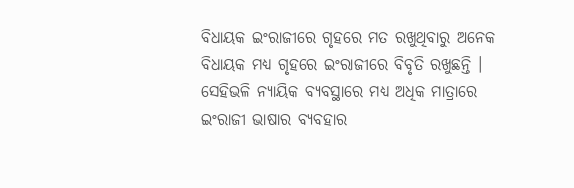ବିଧାୟକ ଇଂରାଜୀରେ ଗୃହରେ ମତ ରଖୁଥିବାରୁ ଅନେକ ବିଧାୟକ ମଧ୍ୟ ଗୃହରେ ଇଂରାଜୀରେ ବିବୃତି ରଖୁଛନ୍ତି ।
ସେହିଭଳି ନ୍ୟାୟିକ ବ୍ୟବସ୍ଥାରେ ମଧ୍ୟ ଅଧିକ ମାତ୍ରାରେ ଇଂରାଜୀ ଭାଷାର ବ୍ୟବହାର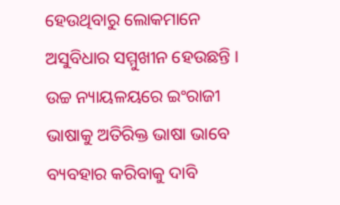ହେଉଥିବାରୁ ଲୋକମାନେ ଅସୁବିଧାର ସମ୍ମୁଖୀନ ହେଉଛନ୍ତି । ଉଚ୍ଚ ନ୍ୟାୟଳୟରେ ଇଂରାଜୀ ଭାଷାକୁ ଅତିରିକ୍ତ ଭାଷା ଭାବେ ବ୍ୟବହାର କରିବାକୁ ଦାବି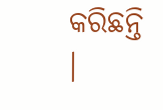କରିଛନ୍ତି ।